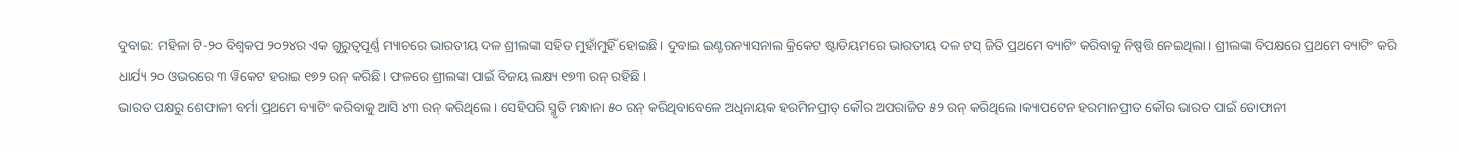ଦୁବାଇ: ମହିଳା ଟି-୨୦ ବିଶ୍ୱକପ ୨୦୨୪ର ଏକ ଗୁରୁତ୍ୱପୂର୍ଣ୍ଣ ମ୍ୟାଚରେ ଭାରତୀୟ ଦଳ ଶ୍ରୀଲଙ୍କା ସହିତ ମୁହାଁମୁହିଁ ହୋଇଛି। ଦୁବାଇ ଇଣ୍ଟରନ୍ୟାସନାଲ କ୍ରିକେଟ ଷ୍ଟାଡିୟମରେ ଭାରତୀୟ ଦଳ ଟସ୍ ଜିତି ପ୍ରଥମେ ବ୍ୟାଟିଂ କରିବାକୁ ନିଷ୍ପତ୍ତି ନେଇଥିଲା। ଶ୍ରୀଲଙ୍କା ବିପକ୍ଷରେ ପ୍ରଥମେ ବ୍ୟାଟିଂ କରି ଧାର୍ଯ୍ୟ ୨୦ ଓଭରରେ ୩ ୱିକେଟ ହରାଇ ୧୭୨ ରନ୍ କରିଛି। ଫଳରେ ଶ୍ରୀଲଙ୍କା ପାଇଁ ବିଜୟ ଲକ୍ଷ୍ୟ ୧୭୩ ରନ୍ ରହିଛି ।
ଭାରତ ପକ୍ଷରୁ ଶେଫାଳୀ ବର୍ମା ପ୍ରଥମେ ବ୍ୟାଟିଂ କରିବାକୁ ଆସି ୪୩ ରନ୍ କରିଥିଲେ। ସେହିପରି ସ୍ମୃତି ମନ୍ଧାନା ୫୦ ରନ୍ କରିଥିବାବେଳେ ଅଧିନାୟକ ହରମିନପ୍ରୀତ୍ କୌର ଅପରାଜିତ ୫୨ ରନ୍ କରିଥିଲେ।କ୍ୟାପଟେନ ହରମାନପ୍ରୀତ କୌର ଭାରତ ପାଇଁ ତୋଫାନୀ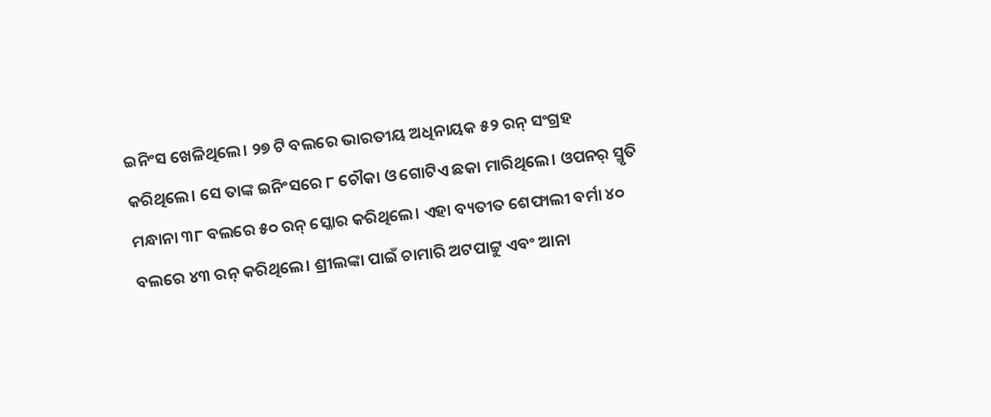ଇନିଂସ ଖେଳିଥିଲେ। ୨୭ ଟି ବଲରେ ଭାରତୀୟ ଅଧିନାୟକ ୫୨ ରନ୍ ସଂଗ୍ରହ କରିଥିଲେ। ସେ ତାଙ୍କ ଇନିଂସରେ ୮ ଚୌକା ଓ ଗୋଟିଏ ଛକା ମାରିଥିଲେ। ଓପନର୍ ସ୍ମୃତି ମନ୍ଧାନା ୩୮ ବଲରେ ୫୦ ରନ୍ ସ୍କୋର କରିଥିଲେ। ଏହା ବ୍ୟତୀତ ଶେଫାଲୀ ବର୍ମା ୪୦ ବଲରେ ୪୩ ରନ୍ କରିଥିଲେ। ଶ୍ରୀଲଙ୍କା ପାଇଁ ଚାମାରି ଅଟପାଟ୍ଟୁ ଏବଂ ଆନା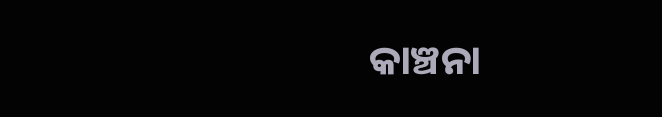କାଞ୍ଚନା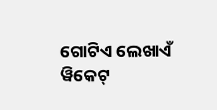ଗୋଟିଏ ଲେଖାଏଁ ୱିକେଟ୍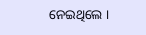ନେଇଥିଲେ ।